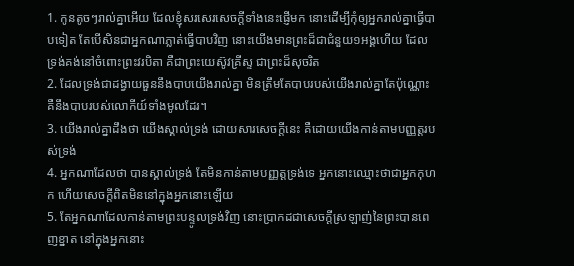1. កូនតូចៗរាល់គ្នាអើយ ដែលខ្ញុំសរសេរសេចក្តីទាំងនេះផ្ញើមក នោះដើម្បីកុំឲ្យអ្នករាល់គ្នាធ្វើបាបទៀត តែបើសិនជាអ្នកណាភ្លាត់ធ្វើបាបវិញ នោះយើងមានព្រះដ៏ជាជំនួយ១អង្គហើយ ដែលទ្រង់គង់នៅចំពោះព្រះវរបិតា គឺជាព្រះយេស៊ូវគ្រីស្ទ ជាព្រះដ៏សុចរិត
2. ដែលទ្រង់ជាដង្វាយធួននឹងបាបយើងរាល់គ្នា មិនត្រឹមតែបាបរបស់យើងរាល់គ្នាតែប៉ុណ្ណោះ គឺនឹងបាបរបស់លោកីយ៍ទាំងមូលដែរ។
3. យើងរាល់គ្នាដឹងថា យើងស្គាល់ទ្រង់ ដោយសារសេចក្តីនេះ គឺដោយយើងកាន់តាមបញ្ញត្តរបស់ទ្រង់
4. អ្នកណាដែលថា បានស្គាល់ទ្រង់ តែមិនកាន់តាមបញ្ញត្តទ្រង់ទេ អ្នកនោះឈ្មោះថាជាអ្នកកុហក ហើយសេចក្តីពិតមិននៅក្នុងអ្នកនោះឡើយ
5. តែអ្នកណាដែលកាន់តាមព្រះបន្ទូលទ្រង់វិញ នោះប្រាកដជាសេចក្តីស្រឡាញ់នៃព្រះបានពេញខ្នាត នៅក្នុងអ្នកនោះ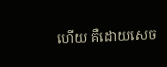ហើយ គឺដោយសេច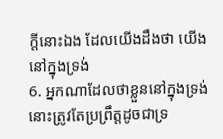ក្តីនោះឯង ដែលយើងដឹងថា យើងនៅក្នុងទ្រង់
6. អ្នកណាដែលថាខ្លួននៅក្នុងទ្រង់ នោះត្រូវតែប្រព្រឹត្តដូចជាទ្រ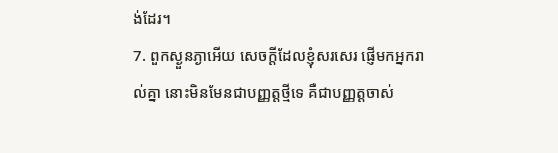ង់ដែរ។
7. ពួកស្ងួនភ្ងាអើយ សេចក្តីដែលខ្ញុំសរសេរ ផ្ញើមកអ្នករាល់គ្នា នោះមិនមែនជាបញ្ញត្តថ្មីទេ គឺជាបញ្ញត្តចាស់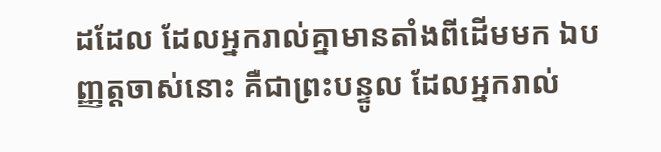ដដែល ដែលអ្នករាល់គ្នាមានតាំងពីដើមមក ឯបញ្ញត្តចាស់នោះ គឺជាព្រះបន្ទូល ដែលអ្នករាល់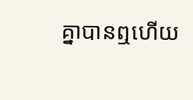គ្នាបានឮហើយ